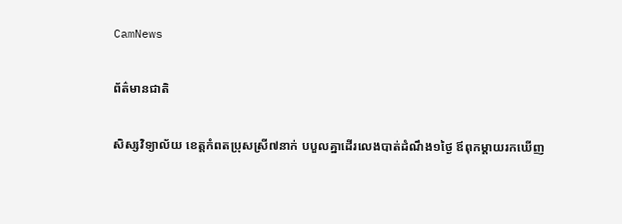CamNews

ព័ត៌មានជាតិ

សិស្សវិទ្យាល័យ ខេត្តកំពតប្រុសស្រី៧នាក់ បបួលគ្នាដើរលេងបាត់ដំណឹង១ថ្ងៃ ឪពុកម្តាយរកឃើញ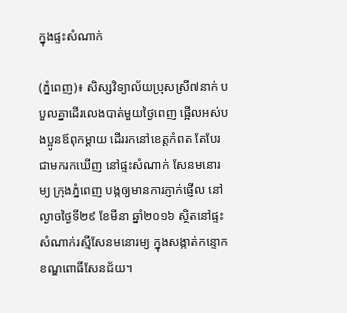ក្នុងផ្ទះសំណាក់

(ភ្នំពេញ)៖ សិស្សវិទ្យាល័យប្រុសស្រី៧នាក់ បបួលគ្នាដើរលេងបាត់មួយថ្ងៃពេញ ផ្អើលអស់បងប្អូនឪពុកម្តាយ ដើររកនៅខេត្តកំពត តែបែរជាមករកឃើញ នៅផ្ទះសំណាក់ សែនមនោរម្យ ក្រុងភ្នំពេញ បង្កឲ្យមានការភ្ញាក់ផ្ញើល នៅល្ងាចថ្ងៃទី២៩ ខែមីនា ឆ្នាំ២០១៦ ស្ថិតនៅផ្ទះសំណាក់រស្មីសែនមនោរម្យ ក្នុងសង្កាត់កន្ទោក ខណ្ឌពោធិ៍សែនជ័យ។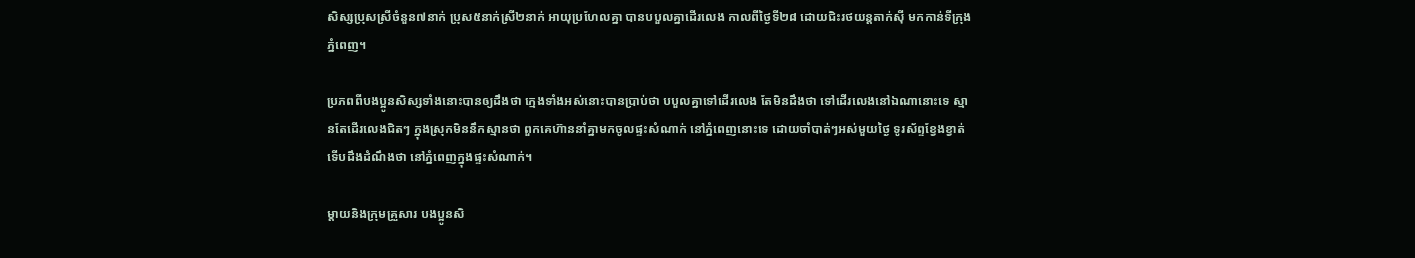សិស្សប្រុសស្រីចំនួន៧នាក់ ប្រុស៥នាក់ស្រី២នាក់ អាយុប្រហែលគ្នា បានបបួលគ្នាដើរលេង កាលពីថ្ងៃទី២៨ ដោយជិះរថយន្តតាក់ស៊ី មកកាន់ទីក្រុងភ្នំពេញ។

ប្រភពពីបងប្អូនសិស្សទាំងនោះបានឲ្យដឹងថា ក្មេងទាំងអស់នោះបានប្រាប់ថា បបួលគ្នាទៅដើរលេង តែមិនដឹងថា ទៅដើរលេងនៅឯណានោះទេ ស្មានតែដើរលេងជិតៗ ក្នុងស្រុកមិននឹកស្មានថា ពួកគេហ៊ាននាំគ្នាមកចូលផ្ទះសំណាក់ នៅភ្នំពេញនោះទេ ដោយចាំបាត់ៗអស់មួយថ្ងៃ ទូរស័ព្ទខ្វែងខ្វាត់ ទើបដឹងដំណឹងថា នៅភ្នំពេញក្នុងផ្ទះសំណាក់។

ម្តាយនិងក្រុមគ្រួសារ បងប្អូនសិ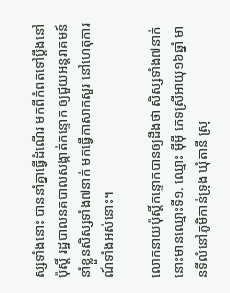ស្សទាំងនោះ បាននាំគ្នាធ្វើដំណើរ មកពីកំពតទៅប្តឹងនៅប៉ុស្តិ៍ រដ្ឋបាលនគបាលសង្កាត់កន្ទោក ឲ្យជួយអន្តរាគមន៍ នាំខ្លួនសិស្សទាំង៧នាក់ មកធ្វើកាសាកសួរ នៅហេតុការណ៍ទាំងអស់នោះ។

លោកនាយប៉ុស្តិ៍កន្ទោកបានឲ្យដឹងថា សិស្សទាំង៧នាក់នោះមានឈ្មោះទី១. ឈ្មោះ ម៉ីម៉ី ភេទស្រីអាយុ១៦ឆ្នាំ មានទីលំនៅភូមិកាន់ទ្រុង ឃុំតានី ស្រុ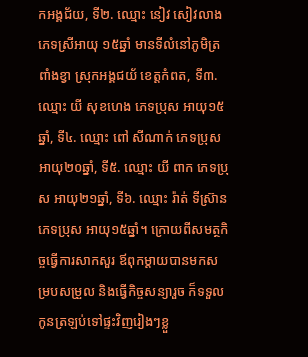កអង្គជ័យ, ទី២. ឈ្មោះ នៀវ សៀវលាង ភេទស្រីអាយុ ១៥ឆ្នាំ មានទីលំនៅភូមិត្រពាំងខ្វា ស្រុកអង្គជយ័ ខេត្តកំពត, ទី៣. ឈ្មោះ យី សុខហេង ភេទប្រុស អាយុ១៥ឆ្នាំ, ទី៤. ឈ្មោះ ពៅ សីណាក់ ភេទប្រុស អាយុ២០ឆ្នាំ, ទី៥. ឈ្មោះ យី ពាក ភេទប្រុស អាយុ២១ឆ្នាំ, ទី៦. ឈ្មោះ រ៉ាត់ ទីស្រ៊ាន ភេទប្រុស អាយុ១៥ឆ្នាំ។ ក្រោយពីសមត្ថកិច្ចធ្វើការសាកសួរ ឪពុកម្តាយបានមកសម្របសម្រួល និងធ្វើកិច្ចសន្យារួច ក៏ទទួលកូនត្រឡប់ទៅផ្ទះវិញរៀងៗខ្លួ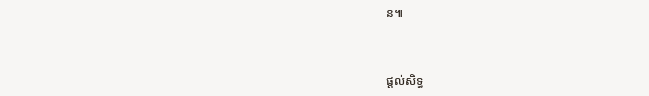ន៕



ផ្តល់សិទ្ធ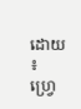ដោយ ៖  ហ្វ្រេ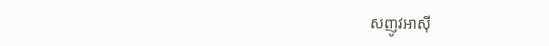សញូវអាស៊ី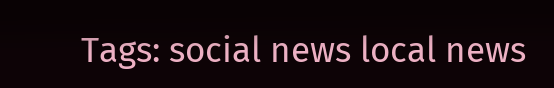Tags: social news local news